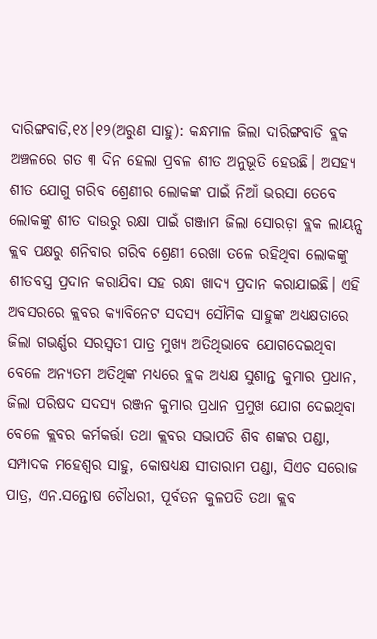ଦାରିଙ୍ଗବାଡି,୧୪।୧୨(ଅରୁଣ ସାହୁ): କନ୍ଧମାଳ ଜିଲା ଦାରିଙ୍ଗବାଡି ବ୍ଲକ ଅଞ୍ଚଳରେ ଗତ ୩ ଦିନ ହେଲା ପ୍ରବଳ ଶୀତ ଅନୁଭୂତି ହେଉଛି। ଅସହ୍ୟ ଶୀତ ଯୋଗୁ ଗରିବ ଶ୍ରେଣୀର ଲୋକଙ୍କ ପାଇଁ ନିଆଁ ଭରସା ତେବେ ଲୋକଙ୍କୁ ଶୀତ ଦାଉରୁ ରକ୍ଷା ପାଇଁ ଗଞ୍ଜାମ ଜିଲା ସୋରଡ଼ା ବ୍ଲକ ଲାୟନ୍ସ କ୍ଲବ ପକ୍ଷରୁ ଶନିବାର ଗରିବ ଶ୍ରେଣୀ ରେଖା ତଳେ ରହିଥିବା ଲୋକଙ୍କୁ ଶୀତବସ୍ତ୍ର ପ୍ରଦାନ କରାଯିବା ସହ ରନ୍ଧା ଖାଦ୍ୟ ପ୍ରଦାନ କରାଯାଇଛି। ଏହି ଅବସରରେ କ୍ଲବର କ୍ୟାବିନେଟ ସଦସ୍ୟ ସୌମିକ ସାହୁଙ୍କ ଅଧ୍ୟକ୍ଷତାରେ ଜିଲା ଗଭର୍ଣ୍ଣର ସରସ୍ବତୀ ପାତ୍ର ମୁଖ୍ୟ ଅତିଥିଭାବେ ଯୋଗଦେଇଥିବା ବେଳେ ଅନ୍ୟତମ ଅତିଥିଙ୍କ ମଧ୍ୟରେ ବ୍ଲକ ଅଧ୍ୟକ୍ଷ ସୁଶାନ୍ତ କୁମାର ପ୍ରଧାନ, ଜିଲା ପରିଷଦ ସଦସ୍ୟ ରଞ୍ଜନ କୁମାର ପ୍ରଧାନ ପ୍ରମୁଖ ଯୋଗ ଦେଇଥିବା ବେଳେ କ୍ଲବର କର୍ମକର୍ତ୍ତା ତଥା କ୍ଲବର ସଭାପତି ଶିବ ଶଙ୍କର ପଣ୍ଡା, ସମ୍ପାଦକ ମହେଶ୍ୱର ସାହୁ, କୋଷଧ୍ୟକ୍ଷ ସୀତାରାମ ପଣ୍ଡା, ସିଏଚ ସରୋଜ ପାତ୍ର, ଏନ.ସନ୍ତୋଷ ଚୌଧରୀ, ପୂର୍ବତନ କୁଳପତି ତଥା କ୍ଲବ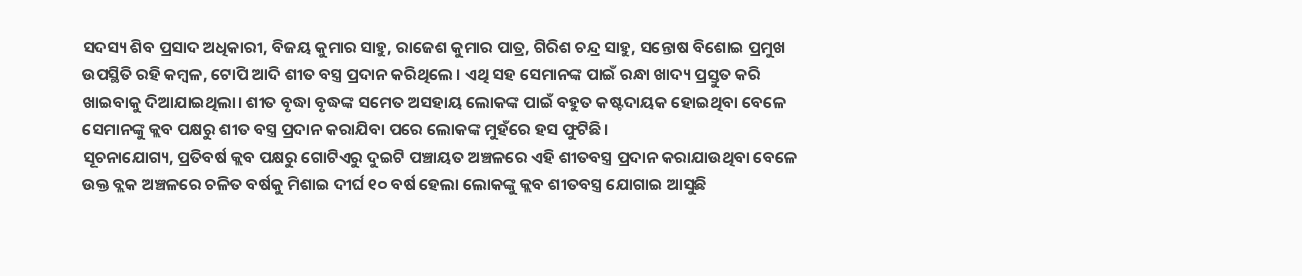ସଦସ୍ୟ ଶିବ ପ୍ରସାଦ ଅଧିକାରୀ, ବିଜୟ କୁମାର ସାହୁ, ରାଜେଶ କୁମାର ପାତ୍ର, ଗିରିଶ ଚନ୍ଦ୍ର ସାହୁ, ସନ୍ତୋଷ ବିଶୋଇ ପ୍ରମୁଖ ଉପସ୍ଥିତି ରହି କମ୍ବଳ, ଟୋପି ଆଦି ଶୀତ ବସ୍ତ୍ର ପ୍ରଦାନ କରିଥିଲେ । ଏଥି ସହ ସେମାନଙ୍କ ପାଇଁ ରନ୍ଧା ଖାଦ୍ୟ ପ୍ରସ୍ତୁତ କରି ଖାଇବାକୁ ଦିଆଯାଇଥିଲା। ଶୀତ ବୃଦ୍ଧା ବୃଦ୍ଧଙ୍କ ସମେତ ଅସହାୟ ଲୋକଙ୍କ ପାଇଁ ବହୁତ କଷ୍ଟଦାୟକ ହୋଇଥିବା ବେଳେ ସେମାନଙ୍କୁ କ୍ଲବ ପକ୍ଷରୁ ଶୀତ ବସ୍ତ୍ର ପ୍ରଦାନ କରାଯିବା ପରେ ଲୋକଙ୍କ ମୁହଁରେ ହସ ଫୁଟିଛି।
ସୂଚନାଯୋଗ୍ୟ, ପ୍ରତିବର୍ଷ କ୍ଲବ ପକ୍ଷରୁ ଗୋଟିଏରୁ ଦୁଇଟି ପଞ୍ଚାୟତ ଅଞ୍ଚଳରେ ଏହି ଶୀତବସ୍ତ୍ର ପ୍ରଦାନ କରାଯାଉଥିବା ବେଳେ ଉକ୍ତ ବ୍ଲକ ଅଞ୍ଚଳରେ ଚଳିତ ବର୍ଷକୁ ମିଶାଇ ଦୀର୍ଘ ୧୦ ବର୍ଷ ହେଲା ଲୋକଙ୍କୁ କ୍ଲବ ଶୀତବସ୍ତ୍ର ଯୋଗାଇ ଆସୁଛି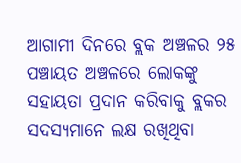ଆଗାମୀ ଦିନରେ ବ୍ଲକ ଅଞ୍ଚଳର ୨୫ ପଞ୍ଚାୟତ ଅଞ୍ଚଳରେ ଲୋକଙ୍କୁ ସହାୟତା ପ୍ରଦାନ କରିବାକୁ ବ୍ଲକର ସଦସ୍ୟମାନେ ଲକ୍ଷ ରଖିଥିବା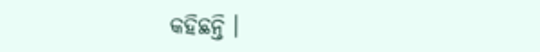କହିଛନ୍ତି ।